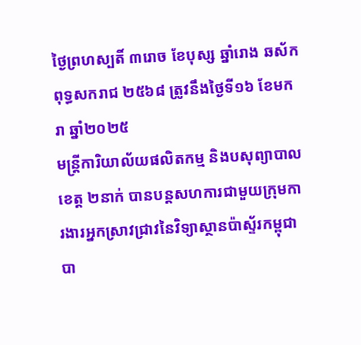ថ្ងៃព្រហស្បតិ៍ ៣រោច ខែបុស្ស ឆ្នាំរោង ឆស័ក ពុទ្ធសករាជ ២៥៦៨ ត្រូវនឹងថ្ងៃទី១៦ ខែមករា ឆ្នាំ២០២៥
មន្រ្តីការិយាល័យផលិតកម្ម និងបសុព្យាបាលខេត្ត ២នាក់ បានបន្តសហការជាមួយក្រុមការងារអ្នកស្រាវជ្រាវនៃវិទ្យាស្ថានប៉ាស្ទ័រកម្ពុជា បា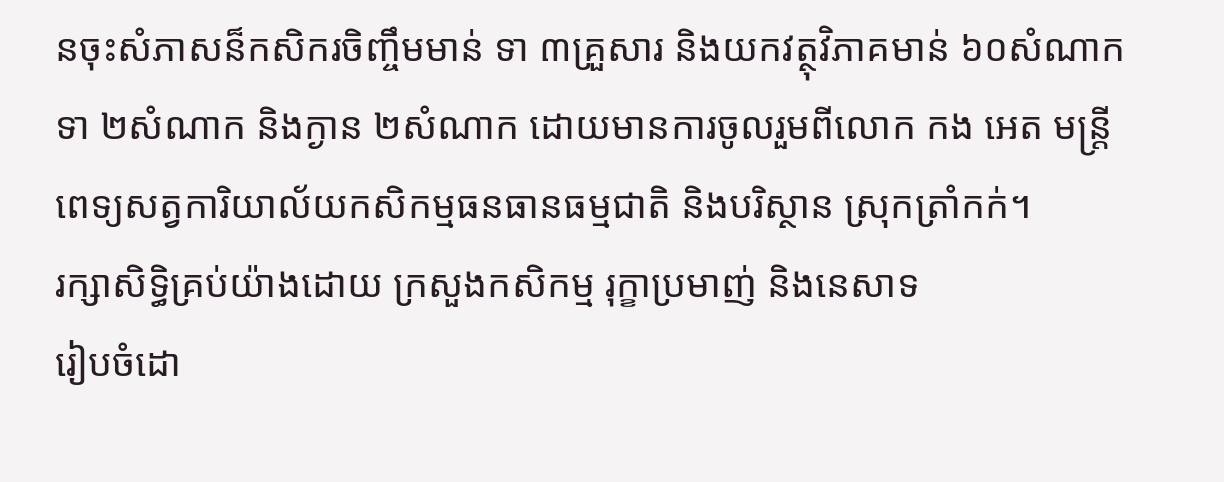នចុះសំភាសន៏កសិករចិញ្ចឹមមាន់ ទា ៣គ្រួសារ និងយកវត្ថុវិភាគមាន់ ៦០សំណាក ទា ២សំណាក និងក្ងាន ២សំណាក ដោយមានការចូលរួមពីលោក កង អេត មន្រ្តីពេទ្យសត្វការិយាល័យកសិកម្មធនធានធម្មជាតិ និងបរិស្ថាន ស្រុកត្រាំកក់។
រក្សាសិទិ្ធគ្រប់យ៉ាងដោយ ក្រសួងកសិកម្ម រុក្ខាប្រមាញ់ និងនេសាទ
រៀបចំដោ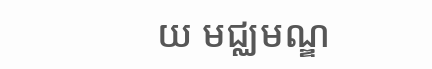យ មជ្ឈមណ្ឌ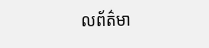លព័ត៌មា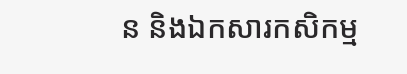ន និងឯកសារកសិកម្ម